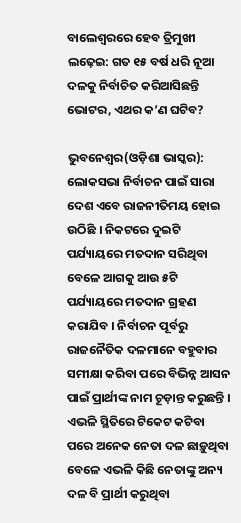ବାଲେଶ୍ୱରରେ ହେବ ତ୍ରିମୁଖୀ ଲଢ଼େଇ: ଗତ ୧୫ ବର୍ଷ ଧରି ନୂଆ ଦଳକୁ ନିର୍ବାଚିତ କରିଆସିଛନ୍ତି ଭୋଟର, ଏଥର କ’ଣ ଘଟିବ?

ଭୁବନେଶ୍ୱର(ଓଡ଼ିଶା ଭାସ୍କର): ଲୋକସଭା ନିର୍ବାଚନ ପାଇଁ ସାରା ଦେଶ ଏବେ ରାଜନୀତିମୟ ହୋଇ ଉଠିଛି । ନିକଟରେ ଦୁଇଟି ପର୍ଯ୍ୟାୟରେ ମତଦାନ ସରିଥିବା ବେଳେ ଆଗକୁ ଆଉ ୫ଟି ପର୍ଯ୍ୟାୟରେ ମତଦାନ ଗ୍ରହଣ କରାଯିବ । ନିର୍ବାଚନ ପୂର୍ବରୁ ରାଜନୈତିକ ଦଳମାନେ ବହୁବାର ସମୀକ୍ଷା କରିବା ପରେ ବିଭିନ୍ନ ଆସନ ପାଇଁ ପ୍ରାର୍ଥୀଙ୍କ ନାମ ଚୂଡ଼ାନ୍ତ କରୁଛନ୍ତି । ଏଭଳି ସ୍ଥିତିରେ ଟିକେଟ କଟିବା ପରେ ଅନେକ ନେତା ଦଳ ଛାଡ଼ୁଥିବା ବେଳେ ଏଭଳି କିଛି ନେତାଙ୍କୁ ଅନ୍ୟ ଦଳ ବି ପ୍ରାର୍ଥୀ କରୁଥିବା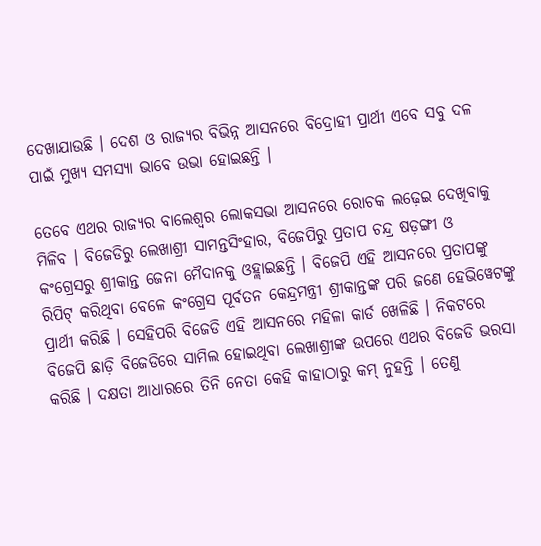ଦେଖାଯାଉଛି । ଦେଶ ଓ ରାଜ୍ୟର ବିଭିନ୍ନ ଆସନରେ ବିଦ୍ରୋହୀ ପ୍ରାର୍ଥୀ ଏବେ ସବୁ ଦଳ ପାଇଁ ମୁଖ୍ୟ ସମସ୍ୟା ଭାବେ ଉଭା ହୋଇଛନ୍ତି ।

ତେବେ ଏଥର ରାଜ୍ୟର ବାଲେଶ୍ୱର ଲୋକସଭା ଆସନରେ ରୋଚକ ଲଢ଼େଇ ଦେଖିବାକୁ ମିଳିବ । ବିଜେଡିରୁ ଲେଖାଶ୍ରୀ ସାମନ୍ତସିଂହାର, ବିଜେପିରୁ ପ୍ରତାପ ଚନ୍ଦ୍ର ଷଡ଼ଙ୍ଗୀ ଓ କଂଗ୍ରେସରୁ ଶ୍ରୀକାନ୍ତ ଜେନା ମୈଦାନକୁ ଓହ୍ଲାଇଛନ୍ତି । ବିଜେପି ଏହି ଆସନରେ ପ୍ରତାପଙ୍କୁ ରିପିଟ୍ କରିଥିବା ବେଳେ କଂଗ୍ରେସ ପୂର୍ବତନ କେନ୍ଦ୍ରମନ୍ତ୍ରୀ ଶ୍ରୀକାନ୍ତଙ୍କ ପରି ଜଣେ ହେଭିୱେଟଙ୍କୁ ପ୍ରାର୍ଥୀ କରିଛି । ସେହିପରି ବିଜେଡି ଏହି ଆସନରେ ମହିଳା କାର୍ଡ ଖେଳିଛି । ନିକଟରେ ବିଜେପି ଛାଡ଼ି ବିଜେଡିରେ ସାମିଲ ହୋଇଥିବା ଲେଖାଶ୍ରୀଙ୍କ ଉପରେ ଏଥର ବିଜେଡି ଭରସା କରିଛି । ଦକ୍ଷତା ଆଧାରରେ ତିନି ନେତା କେହି କାହାଠାରୁ କମ୍ ନୁହନ୍ତି । ତେଣୁ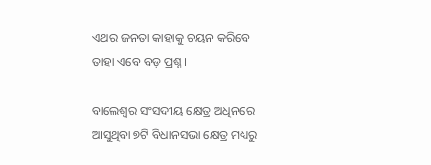ଏଥର ଜନତା କାହାକୁ ଚୟନ କରିବେ ତାହା ଏବେ ବଡ଼ ପ୍ରଶ୍ନ ।

ବାଲେଶ୍ୱର ସଂସଦୀୟ କ୍ଷେତ୍ର ଅଧିନରେ ଆସୁଥିବା ୭ଟି ବିଧାନସଭା କ୍ଷେତ୍ର ମଧ୍ୟରୁ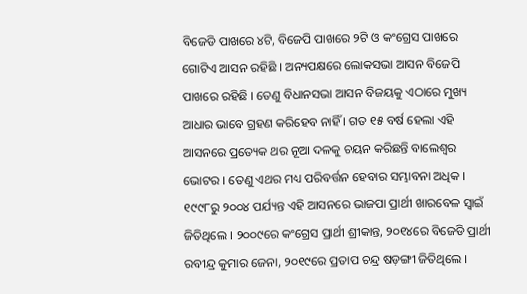ବିଜେଡି ପାଖରେ ୪ଟି, ବିଜେପି ପାଖରେ ୨ଟି ଓ କଂଗ୍ରେସ ପାଖରେ ଗୋଟିଏ ଆସନ ରହିଛି । ଅନ୍ୟପକ୍ଷରେ ଲୋକସଭା ଆସନ ବିଜେପି ପାଖରେ ରହିଛି । ତେଣୁ ବିଧାନସଭା ଆସନ ବିଜୟକୁ ଏଠାରେ ମୁଖ୍ୟ ଆଧାର ଭାବେ ଗ୍ରହଣ କରିହେବ ନାହିଁ । ଗତ ୧୫ ବର୍ଷ ହେଲା ଏହି ଆସନରେ ପ୍ରତ୍ୟେକ ଥର ନୂଆ ଦଳକୁ ଚୟନ କରିଛନ୍ତି ବାଲେଶ୍ୱର ଭୋଟର । ତେଣୁ ଏଥର ମଧ୍ୟ ପରିବର୍ତ୍ତନ ହେବାର ସମ୍ଭାବନା ଅଧିକ । ୧୯୯୮ରୁ ୨୦୦୪ ପର୍ଯ୍ୟନ୍ତ ଏହି ଆସନରେ ଭାଜପା ପ୍ରାର୍ଥୀ ଖାରବେଳ ସ୍ୱାଇଁ ଜିତିଥିଲେ । ୨୦୦୯ରେ କଂଗ୍ରେସ ପ୍ରାର୍ଥୀ ଶ୍ରୀକାନ୍ତ, ୨୦୧୪ରେ ବିଜେଡି ପ୍ରାର୍ଥୀ ରବୀନ୍ଦ୍ର କୁମାର ଜେନା, ୨୦୧୯ରେ ପ୍ରତାପ ଚନ୍ଦ୍ର ଷଡ଼ଙ୍ଗୀ ଜିତିଥିଲେ ।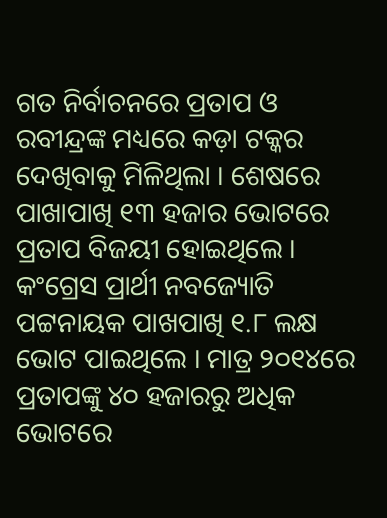ଗତ ନିର୍ବାଚନରେ ପ୍ରତାପ ଓ ରବୀନ୍ଦ୍ରଙ୍କ ମଧ୍ୟରେ କଡ଼ା ଟକ୍କର ଦେଖିବାକୁ ମିଳିଥିଲା । ଶେଷରେ ପାଖାପାଖି ୧୩ ହଜାର ଭୋଟରେ ପ୍ରତାପ ବିଜୟୀ ହୋଇଥିଲେ । କଂଗ୍ରେସ ପ୍ରାର୍ଥୀ ନବଜ୍ୟୋତି ପଟ୍ଟନାୟକ ପାଖପାଖି ୧.୮ ଲକ୍ଷ ଭୋଟ ପାଇଥିଲେ । ମାତ୍ର ୨୦୧୪ରେ ପ୍ରତାପଙ୍କୁ ୪୦ ହଜାରରୁ ଅଧିକ ଭୋଟରେ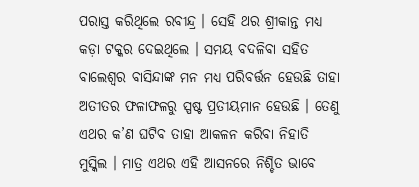ପରାସ୍ତ କରିଥିଲେ ରବୀନ୍ଦ୍ର । ସେହି ଥର ଶ୍ରୀକାନ୍ତ ମଧ୍ୟ କଡ଼ା ଟକ୍କର ଦେଇଥିଲେ । ସମୟ ବଦଳିବା ସହିତ ବାଲେଶ୍ୱର ବାସିନ୍ଦାଙ୍କ ମନ ମଧ୍ୟ ପରିବର୍ତ୍ତନ ହେଉଛି ତାହା ଅତୀତର ଫଳାଫଳରୁ ସ୍ପଷ୍ଟ ପ୍ରତୀୟମାନ ହେଉଛି । ତେଣୁ ଏଥର କ’ଣ ଘଟିବ ତାହା ଆକଳନ କରିବା ନିହାତି ମୁସ୍କିଲ । ମାତ୍ର ଏଥର ଏହି ଆସନରେ ନିଶ୍ଚିତ ଭାବେ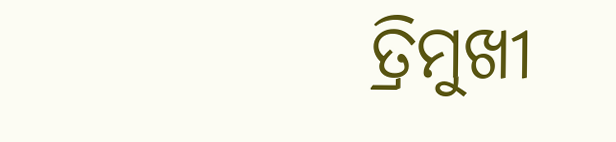ତ୍ରିମୁଖୀ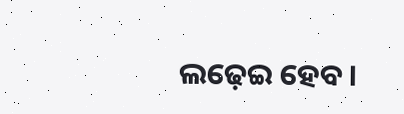ଲଢ଼େଇ ହେବ ।